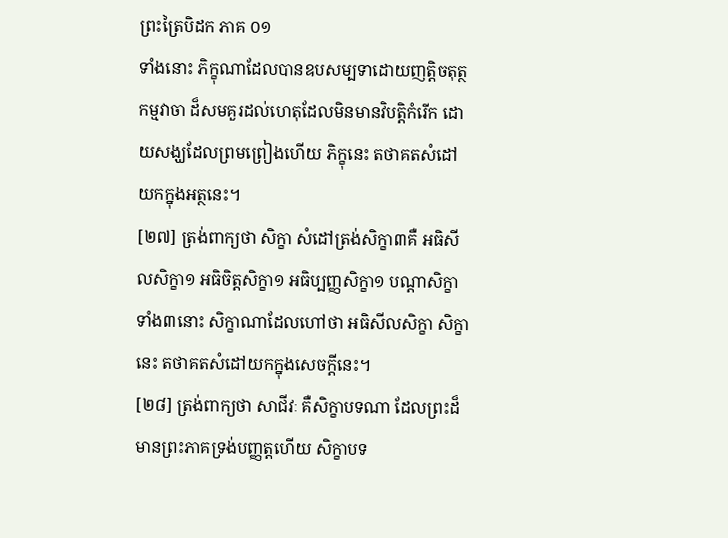ព្រះត្រៃបិដក ភាគ ០១
ទាំងនោះ ភិក្ខុណាដែលបានឧបសម្បទាដោយញត្តិចតុត្ថកម្មវាចា ដ៏សមគួរដល់ហេតុដែលមិនមានវិបត្តិកំរើក ដោយសង្ឃដែលព្រមព្រៀងហើយ ភិក្ខុនេះ តថាគតសំដៅយកក្នុងអត្ថនេះ។
[២៧] ត្រង់ពាក្យថា សិក្ខា សំដៅត្រង់សិក្ខា៣គឺ អធិសីលសិក្ខា១ អធិចិត្តសិក្ខា១ អធិប្បញ្ញសិក្ខា១ បណ្តាសិក្ខាទាំង៣នោះ សិក្ខាណាដែលហៅថា អធិសីលសិក្ខា សិក្ខានេះ តថាគតសំដៅយកក្នុងសេចក្តីនេះ។
[២៨] ត្រង់ពាក្យថា សាជីវៈ គឺសិក្ខាបទណា ដែលព្រះដ៏មានព្រះភាគទ្រង់បញ្ញត្តហើយ សិក្ខាបទ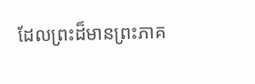ដែលព្រះដ៏មានព្រះភាគ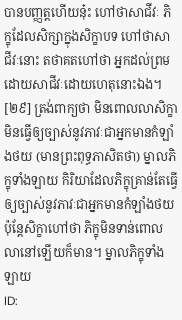បានបញ្ញត្តហើយនុ៎ះ ហៅថាសាជីវៈ ភិក្ខុដែលសិក្សាក្នុងសិក្ខាបទ ហៅថាសាជីវៈនោះ តថាគតហៅថា អ្នកដល់ព្រមដោយសាជីវៈដោយហេតុនោះឯង។
[២៩] ត្រង់ពាក្យថា មិនពោលលាសិក្ខា មិនធ្វើឲ្យច្បាស់នូវភាវៈជាអ្នកមានកំឡាំងថយ (មានព្រះពុទ្ធភាសិតថា) ម្នាលភិក្ខុទាំងឡាយ កិរិយាដែលភិក្ខុគ្រាន់តែធ្វើឲ្យច្បាស់នូវភាវៈជាអ្នកមានកំឡាំងថយ ប៉ុន្តែសិក្ខាហៅថា ភិក្ខុមិនទាន់ពោលលានៅឡើយក៏មាន។ ម្នាលភិក្ខុទាំងឡាយ
ID: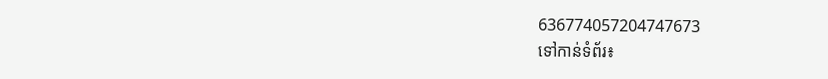636774057204747673
ទៅកាន់ទំព័រ៖